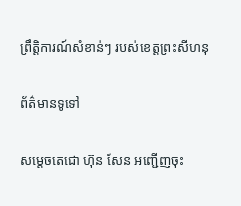ព្រឹត្តិការណ៍សំខាន់ៗ របស់ខេត្តព្រះសីហនុ

ព័ត៌មានទូទៅ

សម្តេចតេជោ ហ៊ុន សែន អញ្ជើញចុះ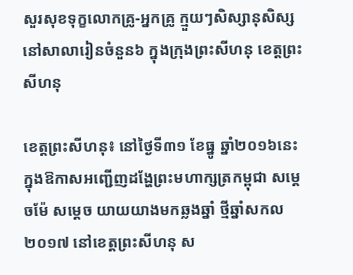សួរសុខទុក្ខលោកគ្រូ-អ្នកគ្រូ ក្មួយៗសិស្សានុសិស្ស នៅសាលារៀនចំនួន៦ ក្នុងក្រុងព្រះសីហនុ ខេត្តព្រះសីហនុ

ខេត្តព្រះសីហនុ៖ នៅថ្ងៃទី៣១ ខែធ្នូ ឆ្នាំ២០១៦នេះ ក្នុងឱកាសអញ្ជើញដង្ហែព្រះមហាក្សត្រកម្ពុជា សម្តេចម៉ែ សម្តេច យាយយាងមកឆ្លងឆ្នាំ ថ្មីឆ្នាំសកល២០១៧ នៅខេត្តព្រះសីហនុ ស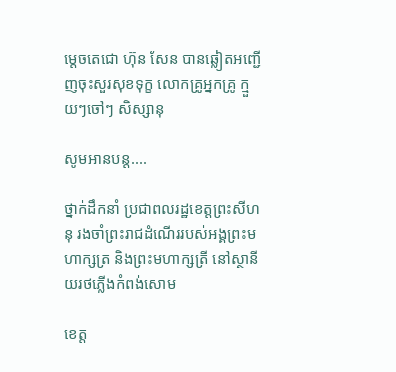ម្តេចតេជោ ហ៊ុន សែន បានឆ្លៀតអញ្ជើញចុះសួរសុខទុក្ខ លោកគ្រូអ្នកគ្រូ ក្មួយៗចៅៗ សិស្សានុ

សូមអានបន្ត....

ថ្នាក់ដឹកនាំ ប្រជាពលរដ្ឋខេត្តព្រះសីហនុ រងចាំព្រះរាជដំណើររបស់អង្គព្រះមហាក្សត្រ និងព្រះមហាក្សត្រី នៅស្ថានីយរថភ្លើងកំពង់សោម

ខេត្ត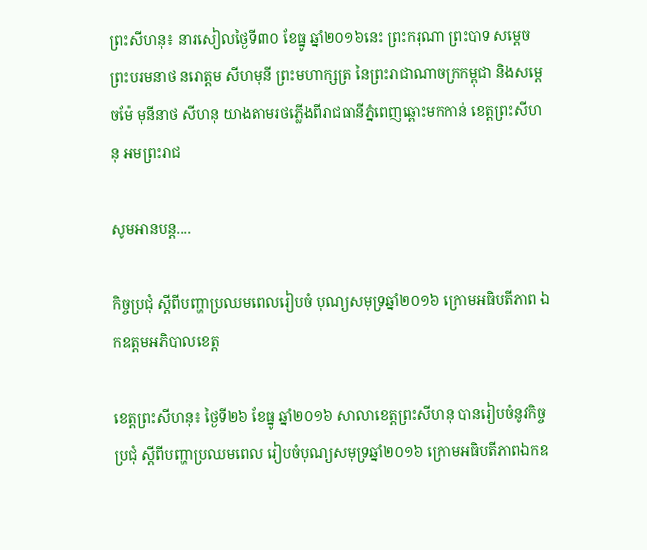ព្រះសីហនុ៖ នារសៀលថ្ងៃទី៣០ ខែធ្នូ ឆ្នាំ២០១៦នេះ ព្រះករុណា ព្រះបាទ សម្តេច ព្រះបរមនាថ នរោត្តម សីហមុនី ព្រះមហាក្សត្រ នៃព្រះរាជាណាចក្រកម្ពុជា និងសម្តេចម៉ែ មុនីនាថ សីហនុ យាងតាមរថភ្លើងពីរាជធានីភ្នំពេញឆ្ពោះមកកាន់ ខេត្តព្រះសីហនុ អមព្រះរាជ

សូមអានបន្ត....

កិច្ចប្រជុំ ស្ដីពីបញ្ហាប្រឈមពេលរៀបចំ បុណ្យសមុទ្រឆ្នាំ២០១៦ ក្រោមអធិបតីភាព ឯកឧត្តមអភិបាលខេត្ត

ខេត្តព្រះសីហនុ៖ ថ្ងៃទី២៦ ខែធ្នូ ឆ្នាំ២០១៦ សាលាខេត្តព្រះសីហនុ បានរៀបចំនូវកិច្ចប្រជុំ ស្ដីពីបញ្ហាប្រឈមពេល រៀបចំបុណ្យសមុទ្រឆ្នាំ២០១៦ ក្រោមអធិបតីភាពឯកឧ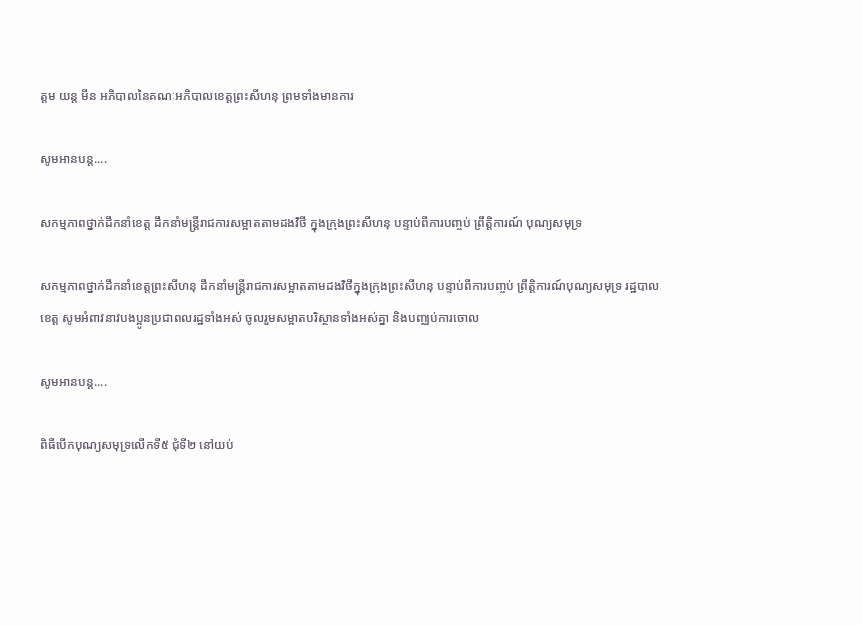ត្តម យន្ត មីន អភិបាលនៃគណៈអភិបាលខេត្តព្រះសីហនុ ព្រមទាំងមានការ

សូមអានបន្ត....

សកម្មភាពថ្នាក់ដឹកនាំខេត្ត ដឹកនាំមន្ត្រីរាជការសម្អាតតាមដងវិថី ក្នុងក្រុងព្រះសីហនុ បន្ទាប់ពីការបញ្ចប់ ព្រឹត្តិការណ៍ បុណ្យសមុទ្រ

សកម្មភាពថ្នាក់ដឹកនាំខេត្តព្រះសីហនុ ដឹកនាំមន្ត្រីរាជការសម្អាតតាមដងវិថីក្នុងក្រុងព្រះសីហនុ បន្ទាប់ពីការបញ្ចប់ ព្រឹត្តិការណ៍បុណ្យសមុទ្រ រដ្ឋបាលខេត្ត សូមអំពាវនាវបងប្អូនប្រជាពលរដ្ឋទាំងអស់ ចូលរួមសម្អាតបរិស្ថានទាំងអស់គ្នា និងបញ្ឈប់ការចោល

សូមអានបន្ត....

ពិធីបើកបុណ្យសមុទ្រលើកទី៥ ជុំទី២ នៅយប់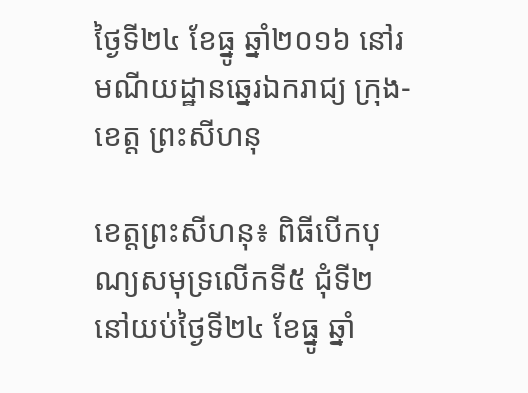ថ្ងៃទី២៤ ខែធ្នូ ឆ្នាំ២០១៦ នៅរមណីយដ្ឋានឆ្នេរឯករាជ្យ ក្រុង-ខេត្ត ព្រះសីហនុ

ខេត្តព្រះសីហនុ៖ ពិធីបើកបុណ្យសមុទ្រលើកទី៥ ជុំទី២ នៅយប់ថ្ងៃទី២៤ ខែធ្នូ ឆ្នាំ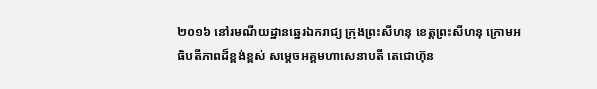២០១៦ នៅរមណីយដ្ឋានឆ្នេរឯករាជ្យ ក្រុងព្រះសីហនុ ខេត្តព្រះសីហនុ ក្រោមអធិបតីភាពដ៏ខ្ពង់ខ្ពស់ សម្តេចអគ្គមហាសេនាបតី តេជោហ៊ុន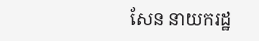សែន នាយករដ្ឋ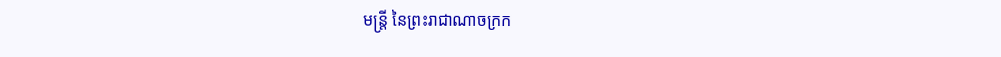មន្រ្តី នៃព្រះរាជាណាចក្រក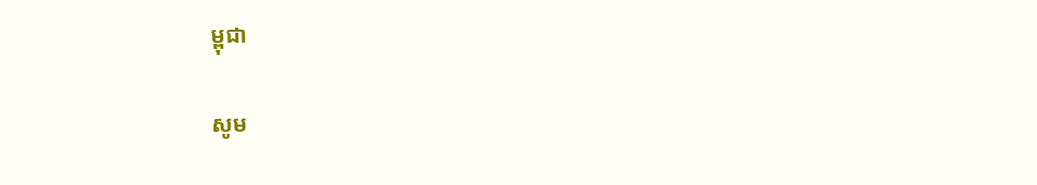ម្ពុជា

សូម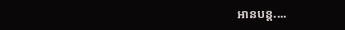អានបន្ត....